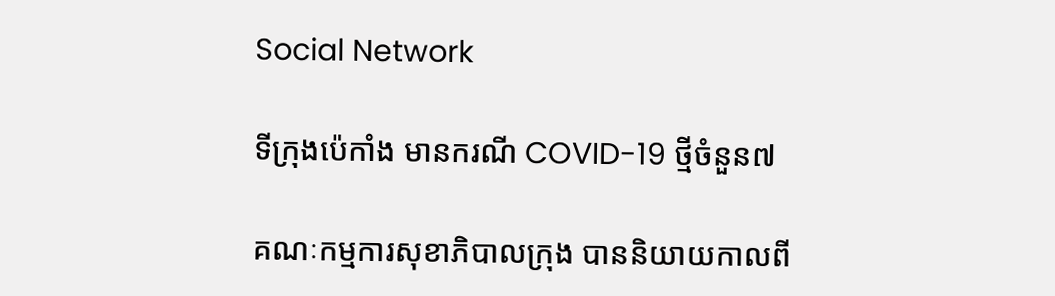Social Network

ទីក្រុងប៉េកាំង មានករណី COVID-19 ថ្មីចំនួន៧

គណៈកម្មការសុខាភិបាលក្រុង បាននិយាយកាលពី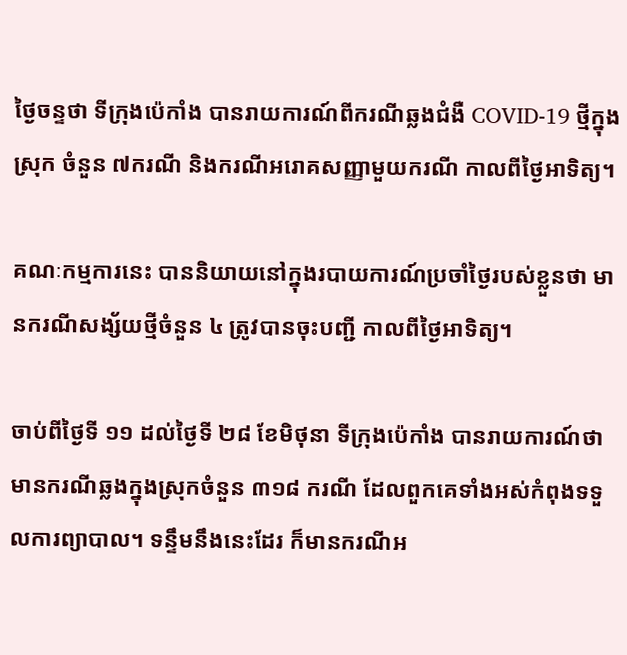ថ្ងៃចន្ទថា ទីក្រុងប៉េកាំង បានរាយការណ៍ពីករណីឆ្លងជំងឺ COVID-19 ថ្មីក្នុងស្រុក ចំនួន ៧ករណី និងករណីអរោគសញ្ញាមួយករណី កាលពីថ្ងៃអាទិត្យ។

គណៈកម្មការនេះ បាននិយាយនៅក្នុងរបាយការណ៍ប្រចាំថ្ងៃរបស់ខ្លួនថា មានករណីសង្ស័យថ្មីចំនួន ៤ ត្រូវបានចុះបញ្ជី កាលពីថ្ងៃអាទិត្យ។

ចាប់ពីថ្ងៃទី ១១ ដល់ថ្ងៃទី ២៨ ខែមិថុនា ទីក្រុងប៉េកាំង បានរាយការណ៍ថា មានករណីឆ្លងក្នុងស្រុកចំនួន ៣១៨ ករណី ដែលពួកគេទាំងអស់កំពុងទទួលការព្យាបាល។ ទន្ទឹមនឹងនេះដែរ ក៏មានករណីអ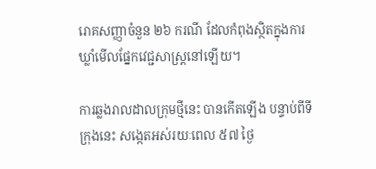រោគសញ្ញាចំនួន ២៦ ករណី ដែលកំពុងស្ថិតក្នុងការឃ្លាំមើលផ្នែកវេជ្ជសាស្ត្រនៅឡើយ។

ការឆ្លងរាលដាលក្រុមថ្មីនេះ បានកើតឡើង បន្ទាប់ពីទីក្រុងនេះ សង្កេតអស់រយៈពេល ៥៧ ថ្ងៃ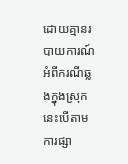ដោយគ្មានរបាយការណ៍អំពីករណីឆ្លងក្នុងស្រុក នេះបើតាមការផ្សា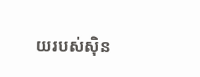យរបស់ស៊ិន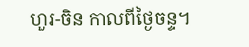ហួរ-ចិន កាលពីថ្ងៃចន្ទ។